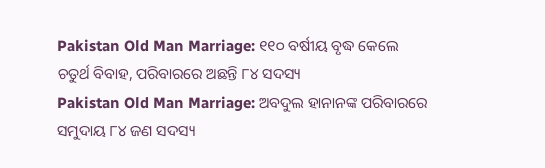Pakistan Old Man Marriage: ୧୧୦ ବର୍ଷୀୟ ବୃଦ୍ଧ କେଲେ ଚତୁର୍ଥ ବିବାହ, ପରିବାରରେ ଅଛନ୍ତି ୮୪ ସଦସ୍ୟ
Pakistan Old Man Marriage: ଅବଦୁଲ ହାନାନଙ୍କ ପରିବାରରେ ସମୁଦାୟ ୮୪ ଜଣ ସଦସ୍ୟ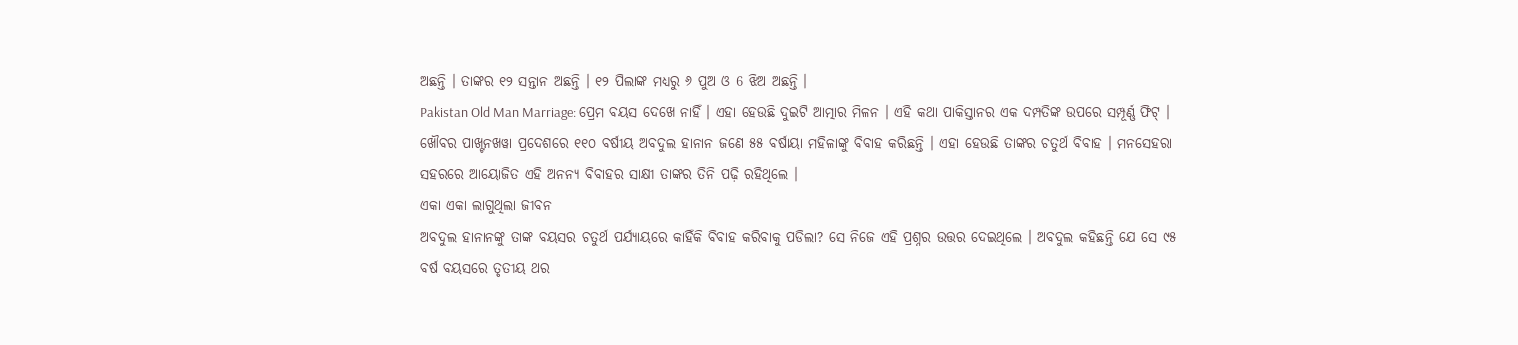ଅଛନ୍ତି । ତାଙ୍କର ୧୨ ସନ୍ତାନ ଅଛନ୍ତି । ୧୨ ପିଲାଙ୍କ ମଧ୍ୟରୁ ୬ ପୁଅ ଓ 6 ଝିଅ ଅଛନ୍ତି ।
Pakistan Old Man Marriage: ପ୍ରେମ ବୟସ ଦେଖେ ନାହିଁ । ଏହା ହେଉଛି ଦୁଇଟି ଆତ୍ମାର ମିଳନ । ଏହି କଥା ପାକିସ୍ତାନର ଏକ ଦମ୍ପତିଙ୍କ ଉପରେ ସମ୍ପୂର୍ଣ୍ଣ ଫିଟ୍ । ଖୌବର ପାଖ୍ଟନଖୱା ପ୍ରଦେଶରେ ୧୧୦ ବର୍ଷୀୟ ଅବଦୁଲ ହାନାନ ଜଣେ ୫୫ ବର୍ଷାୟା ମହିଳାଙ୍କୁ ବିବାହ କରିଛନ୍ତି । ଏହା ହେଉଛି ତାଙ୍କର ଚତୁର୍ଥ ବିବାହ । ମନସେହରା ସହରରେ ଆୟୋଜିତ ଏହି ଅନନ୍ୟ ବିବାହର ସାକ୍ଷୀ ତାଙ୍କର ତିନି ପଢ଼ି ରହିଥିଲେ ।
ଏକା ଏକା ଲାଗୁଥିଲା ଜୀବନ
ଅବଦୁଲ ହାନାନଙ୍କୁ ତାଙ୍କ ବୟସର ଚତୁର୍ଥ ପର୍ଯ୍ୟାୟରେ କାହିଁକି ବିବାହ କରିବାକୁ ପଡିଲା? ସେ ନିଜେ ଏହି ପ୍ରଶ୍ନର ଉତ୍ତର ଦେଇଥିଲେ । ଅବଦୁଲ କହିଛନ୍ତି ଯେ ସେ ୯୫ ବର୍ଷ ବୟସରେ ତୃତୀୟ ଥର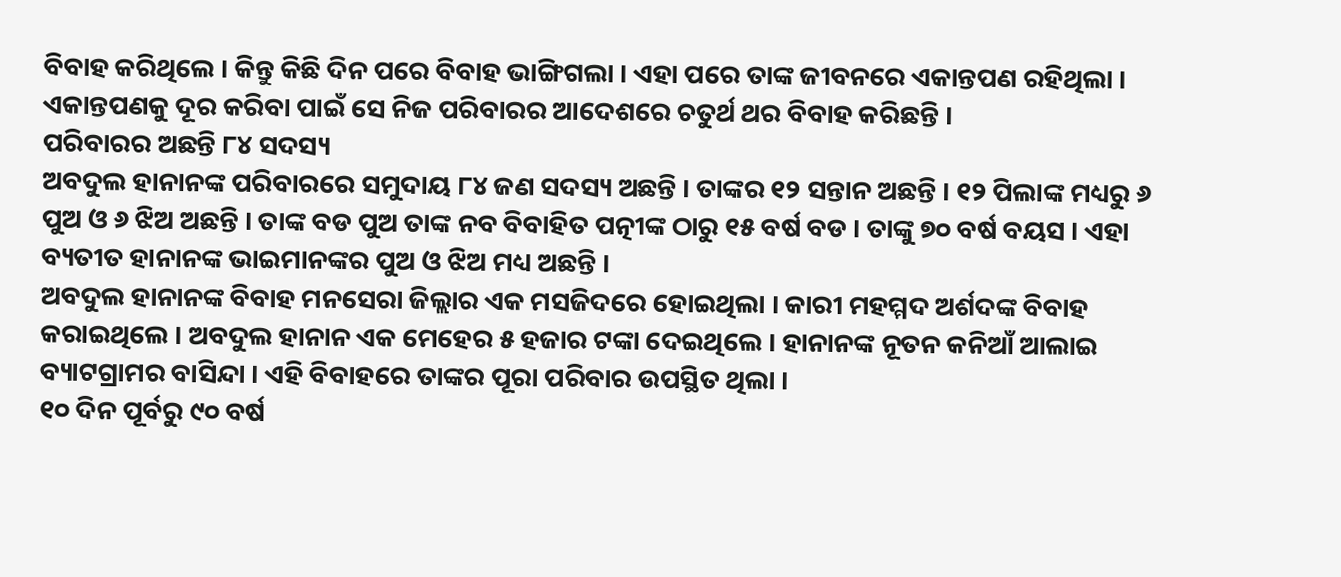ବିବାହ କରିଥିଲେ । କିନ୍ତୁ କିଛି ଦିନ ପରେ ବିବାହ ଭାଙ୍ଗିଗଲା । ଏହା ପରେ ତାଙ୍କ ଜୀବନରେ ଏକାନ୍ତପଣ ରହିଥିଲା । ଏକାନ୍ତପଣକୁ ଦୂର କରିବା ପାଇଁ ସେ ନିଜ ପରିବାରର ଆଦେଶରେ ଚତୁର୍ଥ ଥର ବିବାହ କରିଛନ୍ତି ।
ପରିବାରର ଅଛନ୍ତି ୮୪ ସଦସ୍ୟ
ଅବଦୁଲ ହାନାନଙ୍କ ପରିବାରରେ ସମୁଦାୟ ୮୪ ଜଣ ସଦସ୍ୟ ଅଛନ୍ତି । ତାଙ୍କର ୧୨ ସନ୍ତାନ ଅଛନ୍ତି । ୧୨ ପିଲାଙ୍କ ମଧ୍ୟରୁ ୬ ପୁଅ ଓ ୬ ଝିଅ ଅଛନ୍ତି । ତାଙ୍କ ବଡ ପୁଅ ତାଙ୍କ ନବ ବିବାହିତ ପତ୍ନୀଙ୍କ ଠାରୁ ୧୫ ବର୍ଷ ବଡ । ତାଙ୍କୁ ୭୦ ବର୍ଷ ବୟସ । ଏହା ବ୍ୟତୀତ ହାନାନଙ୍କ ଭାଇମାନଙ୍କର ପୁଅ ଓ ଝିଅ ମଧ୍ୟ ଅଛନ୍ତି ।
ଅବଦୁଲ ହାନାନଙ୍କ ବିବାହ ମନସେରା ଜିଲ୍ଲାର ଏକ ମସଜିଦରେ ହୋଇଥିଲା । କାରୀ ମହମ୍ମଦ ଅର୍ଶଦଙ୍କ ବିବାହ କରାଇଥିଲେ । ଅବଦୁଲ ହାନାନ ଏକ ମେହେର ୫ ହଜାର ଟଙ୍କା ଦେଇଥିଲେ । ହାନାନଙ୍କ ନୂତନ କନିଆଁ ଆଲାଇ ବ୍ୟାଟଗ୍ରାମର ବାସିନ୍ଦା । ଏହି ବିବାହରେ ତାଙ୍କର ପୂରା ପରିବାର ଉପସ୍ଥିତ ଥିଲା ।
୧୦ ଦିନ ପୂର୍ବରୁ ୯୦ ବର୍ଷ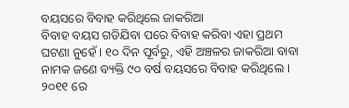ବୟସରେ ବିବାହ କରିଥିଲେ ଜାକରିଆ
ବିବାହ ବୟସ ଗଡିଯିବା ପରେ ବିବାହ କରିବା ଏହା ପ୍ରଥମ ଘଟଣା ନୁହେଁ । ୧୦ ଦିନ ପୂର୍ବରୁ, ଏହି ଅଞ୍ଚଳର ଜାକରିଆ ବାବା ନାମକ ଜଣେ ବ୍ୟକ୍ତି ୯୦ ବର୍ଷ ବୟସରେ ବିବାହ କରିଥିଲେ । ୨୦୧୧ ରେ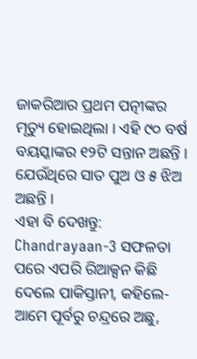ଜାକରିଆର ପ୍ରଥମ ପତ୍ନୀଙ୍କର ମୃତ୍ୟୁ ହୋଇଥିଲା । ଏହି ୯୦ ବର୍ଷ ବୟସ୍କାଙ୍କର ୧୨ଟି ସନ୍ତାନ ଅଛନ୍ତି । ଯେଉଁଥିରେ ସାତ ପୁଅ ଓ ୫ ଝିଅ ଅଛନ୍ତି ।
ଏହା ବି ଦେଖନ୍ତୁ: Chandrayaan-3 ସଫଳତା ପରେ ଏପରି ରିଆକ୍ସନ କିଛି ଦେଲେ ପାକିସ୍ତାନୀ, କହିଲେ- ଆମେ ପୂର୍ବରୁ ଚନ୍ଦ୍ରରେ ଅଛୁ,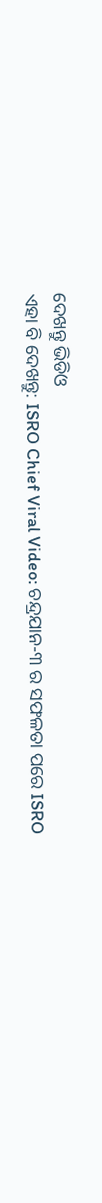ଦେଖନ୍ତୁ ଭିଡିଓ
ଏହା ବି ଦେଖନ୍ତୁ: ISRO Chief Viral Video: ଚନ୍ଦ୍ରଯାନ-୩ ର ସଫଳତା ପରେ ISRO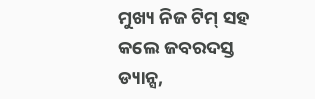ମୁଖ୍ୟ ନିଜ ଟିମ୍ ସହ କଲେ ଜବରଦସ୍ତ ଡ୍ୟାନ୍ସ,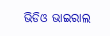ଭିଡିଓ ଭାଇରାଲ